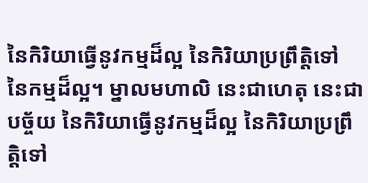នៃកិរិយាធ្វើនូវកម្មដ៏ល្អ នៃកិរិយាប្រព្រឹត្តិទៅ នៃកម្មដ៏ល្អ។ ម្នាលមហាលិ នេះជាហេតុ នេះជាបច្ច័យ នៃកិរិយាធ្វើនូវកម្មដ៏ល្អ នៃកិរិយាប្រព្រឹត្តិទៅ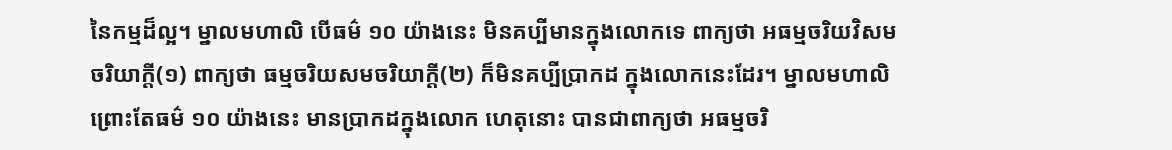នៃកម្មដ៏ល្អ។ ម្នាលមហាលិ បើធម៌ ១០ យ៉ាងនេះ មិនគប្បីមានក្នុងលោកទេ ពាក្យថា អធម្មចរិយវិសមចរិយាក្តី(១) ពាក្យថា ធម្មចរិយសមចរិយាក្តី(២) ក៏មិនគប្បីប្រាកដ ក្នុងលោកនេះដែរ។ ម្នាលមហាលិ ព្រោះតែធម៌ ១០ យ៉ាងនេះ មានប្រាកដក្នុងលោក ហេតុនោះ បានជាពាក្យថា អធម្មចរិ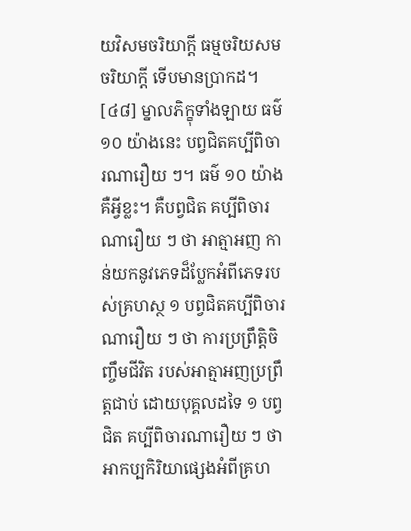យវិសមចរិយាក្តី ធម្មចរិយសមចរិយាក្តី ទើបមានប្រាកដ។
[៤៨] ម្នាលភិក្ខុទាំងឡាយ ធម៌ ១០ យ៉ាងនេះ បព្វជិតគប្បីពិចារណារឿយ ៗ។ ធម៌ ១០ យ៉ាង គឺអ្វីខ្លះ។ គឺបព្វជិត គប្បីពិចារណារឿយ ៗ ថា អាត្មាអញ កាន់យកនូវភេទដ៏ប្លែកអំពីភេទរបស់គ្រហស្ថ ១ បព្វជិតគប្បីពិចារណារឿយ ៗ ថា ការប្រព្រឹត្តិចិញ្ចឹមជីវិត របស់អាត្មាអញប្រព្រឹត្តជាប់ ដោយបុគ្គលដទៃ ១ បព្វជិត គប្បីពិចារណារឿយ ៗ ថា អាកប្បកិរិយាផ្សេងអំពីគ្រហ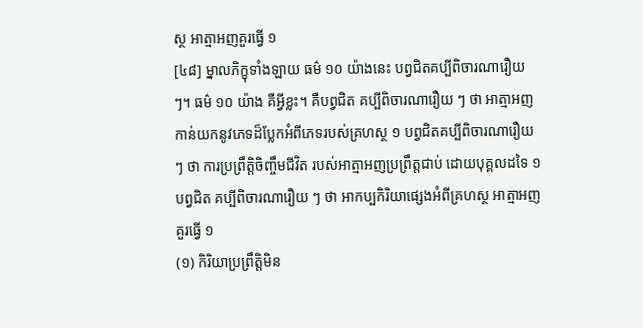ស្ថ អាត្មាអញគួរធ្វើ ១
[៤៨] ម្នាលភិក្ខុទាំងឡាយ ធម៌ ១០ យ៉ាងនេះ បព្វជិតគប្បីពិចារណារឿយ ៗ។ ធម៌ ១០ យ៉ាង គឺអ្វីខ្លះ។ គឺបព្វជិត គប្បីពិចារណារឿយ ៗ ថា អាត្មាអញ កាន់យកនូវភេទដ៏ប្លែកអំពីភេទរបស់គ្រហស្ថ ១ បព្វជិតគប្បីពិចារណារឿយ ៗ ថា ការប្រព្រឹត្តិចិញ្ចឹមជីវិត របស់អាត្មាអញប្រព្រឹត្តជាប់ ដោយបុគ្គលដទៃ ១ បព្វជិត គប្បីពិចារណារឿយ ៗ ថា អាកប្បកិរិយាផ្សេងអំពីគ្រហស្ថ អាត្មាអញគួរធ្វើ ១
(១) កិរិយាប្រព្រឹត្តិមិន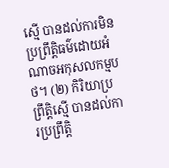ស្មើ បានដល់ការមិនប្រព្រឹត្តិធម៌ដោយអំណាចអកុសលកម្មបថ។ (២) កិរិយាប្រព្រឹត្តិស្មើ បានដល់ការប្រព្រឹត្តិ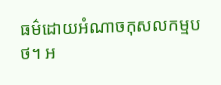ធម៌ដោយអំណាចកុសលកម្មបថ។ អ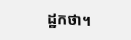ដ្ឋកថា។